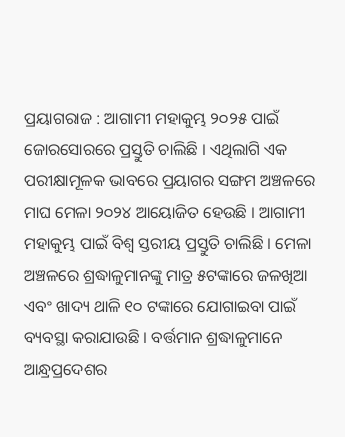ପ୍ରୟାଗରାଜ : ଆଗାମୀ ମହାକୁମ୍ଭ ୨୦୨୫ ପାଇଁ ଜୋରସୋରରେ ପ୍ରସ୍ତୁତି ଚାଲିଛି । ଏଥିଲାଗି ଏକ ପରୀକ୍ଷାମୂଳକ ଭାବରେ ପ୍ରୟାଗର ସଙ୍ଗମ ଅଞ୍ଚଳରେ ମାଘ ମେଳା ୨୦୨୪ ଆୟୋଜିତ ହେଉଛି । ଆଗାମୀ ମହାକୁମ୍ଭ ପାଇଁ ବିଶ୍ୱ ସ୍ତରୀୟ ପ୍ରସ୍ତୁତି ଚାଲିଛି । ମେଳା ଅଞ୍ଚଳରେ ଶ୍ରଦ୍ଧାଳୁମାନଙ୍କୁ ମାତ୍ର ୫ଟଙ୍କାରେ ଜଳଖିଆ ଏବଂ ଖାଦ୍ୟ ଥାଳି ୧୦ ଟଙ୍କାରେ ଯୋଗାଇବା ପାଇଁ ବ୍ୟବସ୍ଥା କରାଯାଉଛି । ବର୍ତ୍ତମାନ ଶ୍ରଦ୍ଧାଳୁମାନେ ଆନ୍ଧ୍ରପ୍ରଦେଶର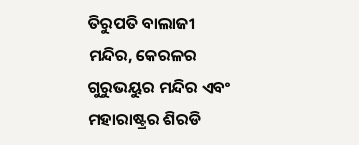ତିରୁପତି ବାଲାଜୀ ମନ୍ଦିର, କେରଳର ଗୁରୁଭୟୁର ମନ୍ଦିର ଏବଂ ମହାରାଷ୍ଟ୍ରର ଶିରଡି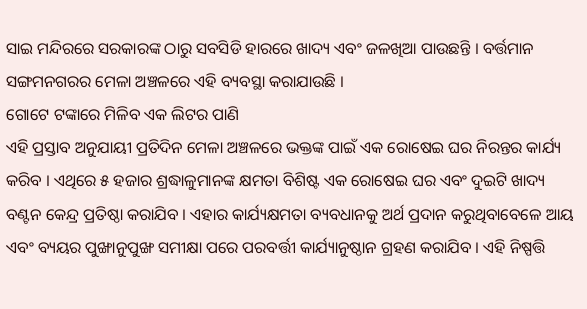ସାଇ ମନ୍ଦିରରେ ସରକାରଙ୍କ ଠାରୁ ସବସିଡି ହାରରେ ଖାଦ୍ୟ ଏବଂ ଜଳଖିଆ ପାଉଛନ୍ତି । ବର୍ତ୍ତମାନ ସଙ୍ଗମନଗରର ମେଳା ଅଞ୍ଚଳରେ ଏହି ବ୍ୟବସ୍ଥା କରାଯାଉଛି ।
ଗୋଟେ ଟଙ୍କାରେ ମିଳିବ ଏକ ଲିଟର ପାଣି
ଏହି ପ୍ରସ୍ତାବ ଅନୁଯାୟୀ ପ୍ରତିଦିନ ମେଳା ଅଞ୍ଚଳରେ ଭକ୍ତଙ୍କ ପାଇଁ ଏକ ରୋଷେଇ ଘର ନିରନ୍ତର କାର୍ଯ୍ୟ କରିବ । ଏଥିରେ ୫ ହଜାର ଶ୍ରଦ୍ଧାଳୁମାନଙ୍କ କ୍ଷମତା ବିଶିଷ୍ଟ ଏକ ରୋଷେଇ ଘର ଏବଂ ଦୁଇଟି ଖାଦ୍ୟ ବଣ୍ଟନ କେନ୍ଦ୍ର ପ୍ରତିଷ୍ଠା କରାଯିବ । ଏହାର କାର୍ଯ୍ୟକ୍ଷମତା ବ୍ୟବଧାନକୁ ଅର୍ଥ ପ୍ରଦାନ କରୁଥିବାବେଳେ ଆୟ ଏବଂ ବ୍ୟୟର ପୁଙ୍ଖାନୁପୁଙ୍ଖ ସମୀକ୍ଷା ପରେ ପରବର୍ତ୍ତୀ କାର୍ଯ୍ୟାନୁଷ୍ଠାନ ଗ୍ରହଣ କରାଯିବ । ଏହି ନିଷ୍ପତ୍ତି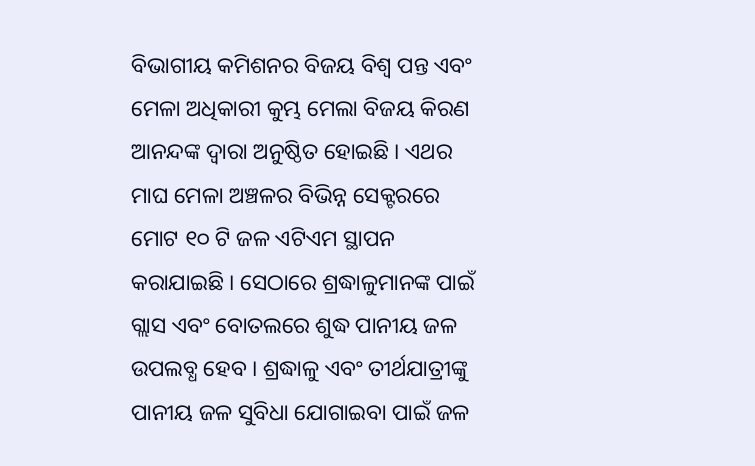ବିଭାଗୀୟ କମିଶନର ବିଜୟ ବିଶ୍ୱ ପନ୍ତ ଏବଂ ମେଳା ଅଧିକାରୀ କୁମ୍ଭ ମେଲା ବିଜୟ କିରଣ ଆନନ୍ଦଙ୍କ ଦ୍ୱାରା ଅନୁଷ୍ଠିତ ହୋଇଛି । ଏଥର ମାଘ ମେଳା ଅଞ୍ଚଳର ବିଭିନ୍ନ ସେକ୍ଟରରେ ମୋଟ ୧୦ ଟି ଜଳ ଏଟିଏମ ସ୍ଥାପନ କରାଯାଇଛି । ସେଠାରେ ଶ୍ରଦ୍ଧାଳୁମାନଙ୍କ ପାଇଁ ଗ୍ଲାସ ଏବଂ ବୋତଲରେ ଶୁଦ୍ଧ ପାନୀୟ ଜଳ ଉପଲବ୍ଧ ହେବ । ଶ୍ରଦ୍ଧାଳୁ ଏବଂ ତୀର୍ଥଯାତ୍ରୀଙ୍କୁ ପାନୀୟ ଜଳ ସୁବିଧା ଯୋଗାଇବା ପାଇଁ ଜଳ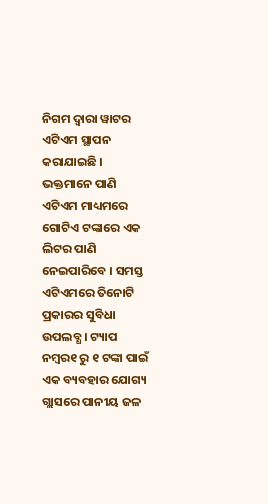ନିଗମ ଦ୍ୱାରା ୱାଟର ଏଟିଏମ ସ୍ଥାପନ କରାଯାଇଛି । ଭକ୍ତମାନେ ପାଣି ଏଟିଏମ ମାଧ୍ୟମରେ ଗୋଟିଏ ଟଙ୍କାରେ ଏକ ଲିଟର ପାଣି ନେଇପାରିବେ । ସମସ୍ତ ଏଟିଏମରେ ତିନୋଟି ପ୍ରକାରର ସୁବିଧା ଉପଲବ୍ଧ । ଟ୍ୟାପ ନମ୍ବର୧ ରୁ ୧ ଟଙ୍କା ପାଇଁ ଏକ ବ୍ୟବହାର ଯୋଗ୍ୟ ଗ୍ଲାସରେ ପାନୀୟ ଜଳ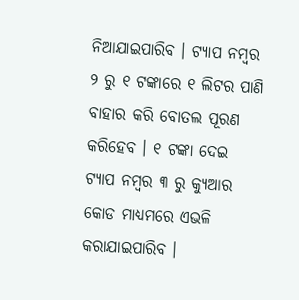ନିଆଯାଇପାରିବ । ଟ୍ୟାପ ନମ୍ବର ୨ ରୁ ୧ ଟଙ୍କାରେ ୧ ଲିଟର ପାଣି ବାହାର କରି ବୋତଲ ପୂରଣ କରିହେବ । ୧ ଟଙ୍କା ଦେଇ ଟ୍ୟାପ ନମ୍ବର ୩ ରୁ କ୍ୟୁଆର କୋଡ ମାଧ୍ୟମରେ ଏଭଳି କରାଯାଇପାରିବ ।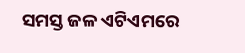ସମସ୍ତ ଜଳ ଏଟିଏମରେ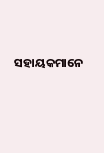ସହାୟକମାନେ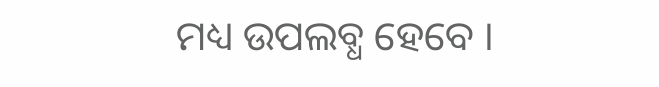ମଧ୍ୟ ଉପଲବ୍ଧ ହେବେ ।